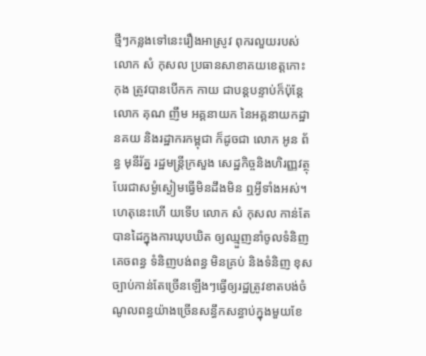ថ្មីៗកន្លងទៅនេះរឿងអាស្រូវ ពុករលួយរបស់លោក សំ កុសល ប្រធានសាខាគយខេត្តកោះ កុង ត្រូវបានបើកក កាយ ជាបន្តបន្ទាប់ក៏ប៉ុន្តែ លោក គុណ ញឹម អគ្គនាយក នៃអគ្គនាយកដ្ឋានគយ និងរដ្ឋាករកម្ពុជា ក៏ដូចជា លោក អូន ព័ន្ធ មុនីរ័ត្ន រដ្ឋមន្ត្រីក្រសួង សេដ្ឋកិច្ចនិងហិរញ្ញវត្ថុ បែរជាសម្ងំស្ងៀមធ្វើមិនដឹងមិន ឮអ្វីទាំងអស់។ ហេតុនេះហើ យទើប លោក សំ កុសល កាន់តែបានដៃក្នុងការឃុបឃិត ឲ្យឈ្មួញនាំចូលទំនិញ គេចពន្ធ ទំនិញបង់ពន្ធ មិនគ្រប់ និងទំនិញ ខុសច្បាប់កាន់តែច្រើនឡើងៗធ្វើឲ្យរដ្ឋត្រូវខាតបង់ចំណូលពន្ធយ៉ាងច្រើនសន្ធឹកសន្ធាប់ក្នុងមួយខែ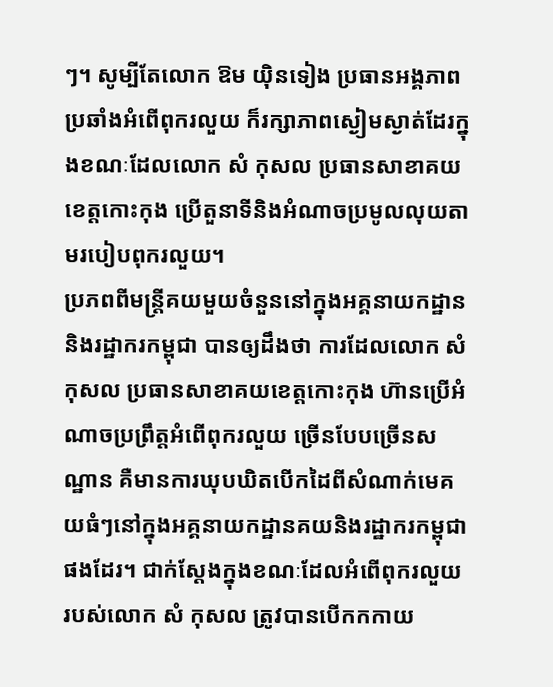ៗ។ សូម្បីតែលោក ឱម យ៉ិនទៀង ប្រធានអង្គភាពប្រឆាំងអំពើពុករលួយ ក៏រក្សាភាពស្ងៀមស្ងាត់ដែរក្នុងខណៈដែលលោក សំ កុសល ប្រធានសាខាគយខេត្តកោះកុង ប្រើតួនាទីនិងអំណាចប្រមូលលុយតាមរបៀបពុករលួយ។
ប្រភពពីមន្ត្រីគយមួយចំនួននៅក្នុងអគ្គនាយកដ្ឋាននិងរដ្ឋាករកម្ពុជា បានឲ្យដឹងថា ការដែលលោក សំ កុសល ប្រធានសាខាគយខេត្តកោះកុង ហ៊ានប្រើអំណាចប្រព្រឹត្តអំពើពុករលួយ ច្រើនបែបច្រើនសណ្ឋាន គឺមានការឃុបឃិតបើកដៃពីសំណាក់មេគយធំៗនៅក្នុងអគ្គនាយកដ្ឋានគយនិងរដ្ឋាករកម្ពុជាផងដែរ។ ជាក់ស្ដែងក្នុងខណៈដែលអំពើពុករលួយរបស់លោក សំ កុសល ត្រូវបានបើកកកាយ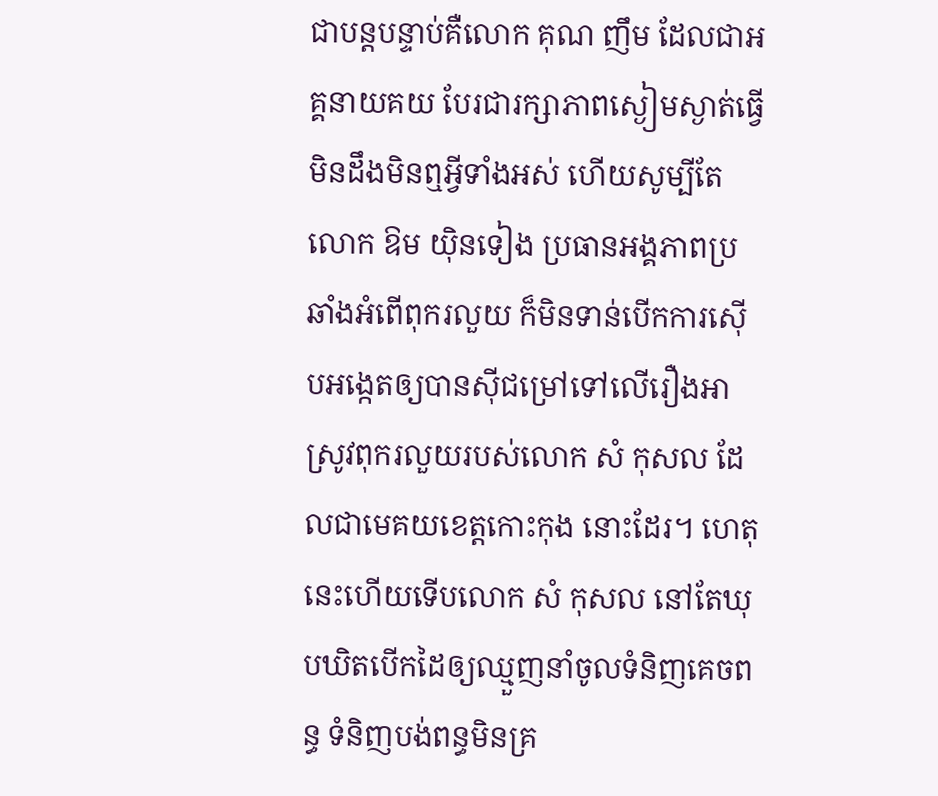ជាបន្តបន្ទាប់គឺលោក គុណ ញឹម ដែលជាអគ្គនាយគយ បែរជារក្សាភាពស្ងៀមស្ងាត់ធ្វើមិនដឹងមិនឮអ្វីទាំងអស់ ហើយសូម្បីតែលោក ឱម យ៉ិនទៀង ប្រធានអង្គភាពប្រឆាំងអំពើពុករលួយ ក៏មិនទាន់បើកការស៊ើបអង្កេតឲ្យបានស៊ីជម្រៅទៅលើរឿងអាស្រូវពុករលួយរបស់លោក សំ កុសល ដែលជាមេគយខេត្តកោះកុង នោះដែរ។ ហេតុនេះហើយទើបលោក សំ កុសល នៅតែឃុបឃិតបើកដៃឲ្យឈ្មួញនាំចូលទំនិញគេចពន្ធ ទំនិញបង់ពន្ធមិនគ្រ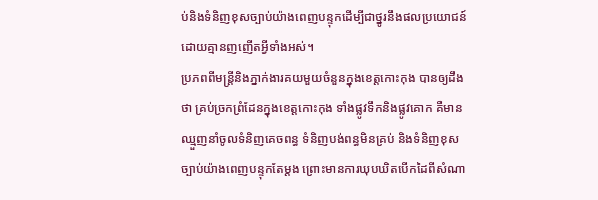ប់និងទំនិញខុសច្បាប់យ៉ាងពេញបន្ទុកដើម្បីជាថ្នូរនឹងផលប្រយោជន៍ដោយគ្មានញញើតអ្វីទាំងអស់។
ប្រភពពីមន្ត្រីនិងភ្នាក់ងារគយមួយចំនួនក្នុងខេត្តកោះកុង បានឲ្យដឹងថា គ្រប់ច្រកព្រំដែនក្នុងខេត្តកោះកុង ទាំងផ្លូវទឹកនិងផ្លូវគោក គឺមានឈ្មួញនាំចូលទំនិញគេចពន្ធ ទំនិញបង់ពន្ធមិនគ្រប់ និងទំនិញខុសច្បាប់យ៉ាងពេញបន្ទុកតែម្តង ព្រោះមានការឃុបឃិតបើកដៃពីសំណា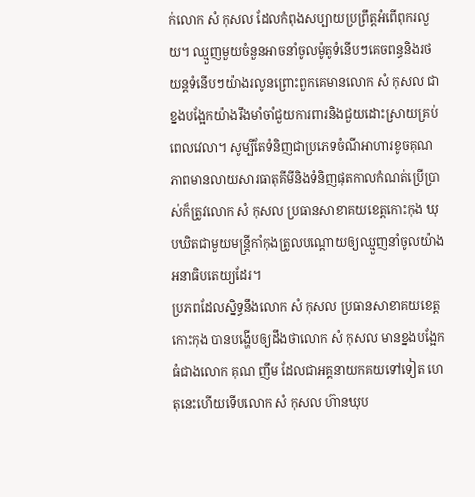ក់លោក សំ កុសល ដែលកំពុងសប្បាយប្រព្រឹត្តអំពើពុករលួយ។ ឈ្មួញមួយចំនួនអាចនាំចូលម៉ូតូទំនើបៗគេចពន្ធនិងរថយន្តទំនើបៗយ៉ាងរលូនព្រោះពួកគេមានលោក សំ កុសល ជាខ្នងបង្អែកយ៉ាងរឹងមាំចាំជួយការពារនិងជួយដោះស្រាយគ្រប់ពេលវេលា។ សូម្បីតែទំនិញជាប្រភេទចំណីអាហារខូចគុណភាពមានលាយសារធាតុគីមីនិងទំនិញផុតកាលកំណត់ប្រើប្រាស់ក៏ត្រូវលោក សំ កុសល ប្រធានសាខាគយខេត្តកោះកុង ឃុបឃិតជាមួយមន្ត្រីកាំកុងត្រូលបណ្ដោយឲ្យឈ្មួញនាំចូលយ៉ាងអនាធិបតេយ្យដែរ។
ប្រភពដែលស្និទ្ធនឹងលោក សំ កុសល ប្រធានសាខាគយខេត្តកោះកុង បានបង្ហើបឲ្យដឹងថាលោក សំ កុសល មានខ្នងបង្អែកធំជាងលោក គុណ ញឹម ដែលជាអគ្គនាយកគយទៅទៀត ហេតុនេះហើយទើបលោក សំ កុសល ហ៊ានឃុប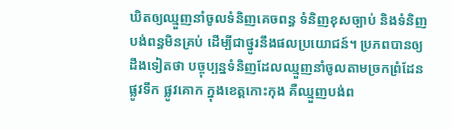ឃិតឲ្យឈ្មួញនាំចូលទំនិញគេចពន្ធ ទំនិញខុសច្បាប់ និងទំនិញបង់ពន្ធមិនគ្រប់ ដើម្បីជាថ្នូរនឹងផលប្រយោជន៍។ ប្រភពបានឲ្យដឹងទៀតថា បច្ចុប្បន្នទំនិញដែលឈ្មួញនាំចូលតាមច្រកព្រំដែនផ្លូវទឹក ផ្លូវគោក ក្នុងខេត្តកោះកុង គឺឈ្មួញបង់ព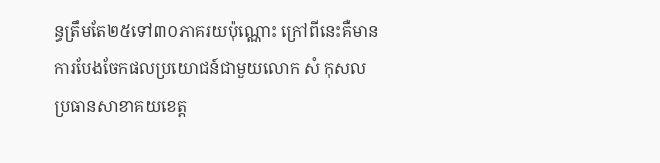ន្ធត្រឹមតែ២៥ទៅ៣០ភាគរយប៉ុណ្ណោះ ក្រៅពីនេះគឺមានការបែងចែកផលប្រយោជន៍ជាមួយលោក សំ កុសល ប្រធានសាខាគយខេត្ត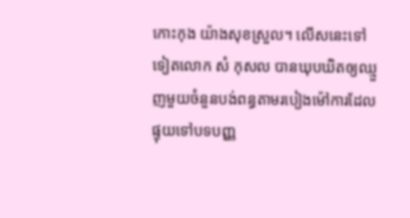កោះកុង យ៉ាងសុខស្រួល។ លើសនេះទៅទៀតលោក សំ កុសល បានឃុបឃិតឲ្យឈ្មួញមួយចំនួនបង់ពន្ធតាមរបៀងម៉ៅការដែលផ្ទុយទៅបទបញ្ញ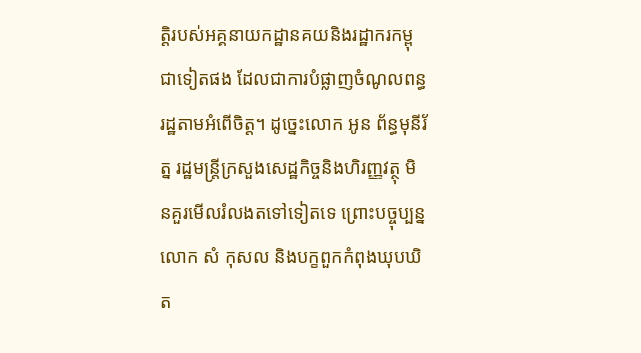ត្តិរបស់អគ្គនាយកដ្ឋានគយនិងរដ្ឋាករកម្ពុជាទៀតផង ដែលជាការបំផ្លាញចំណូលពន្ធរដ្ឋតាមអំពើចិត្ត។ ដូច្នេះលោក អូន ព័ន្ធមុនីរ័ត្ន រដ្ឋមន្ត្រីក្រសួងសេដ្ឋកិច្ចនិងហិរញ្ញវត្ថុ មិនគួរមើលរំលងតទៅទៀតទេ ព្រោះបច្ចុប្បន្នលោក សំ កុសល និងបក្ខពួកកំពុងឃុបឃិត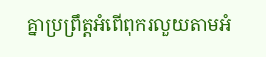គ្នាប្រព្រឹត្តអំពើពុករលួយតាមអំ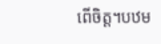ពើចិត្ត។បឋម